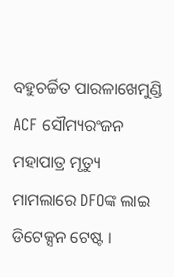ବହୁଚର୍ଚ୍ଚିତ ପାରଳାଖେମୁଣ୍ଡି ACF ସୌମ୍ୟରଂଜନ ମହାପାତ୍ର ମୃତ୍ୟୁ ମାମଲାରେ DFOଙ୍କ ଲାଇ ଡିଟେକ୍ସନ ଟେଷ୍ଟ ।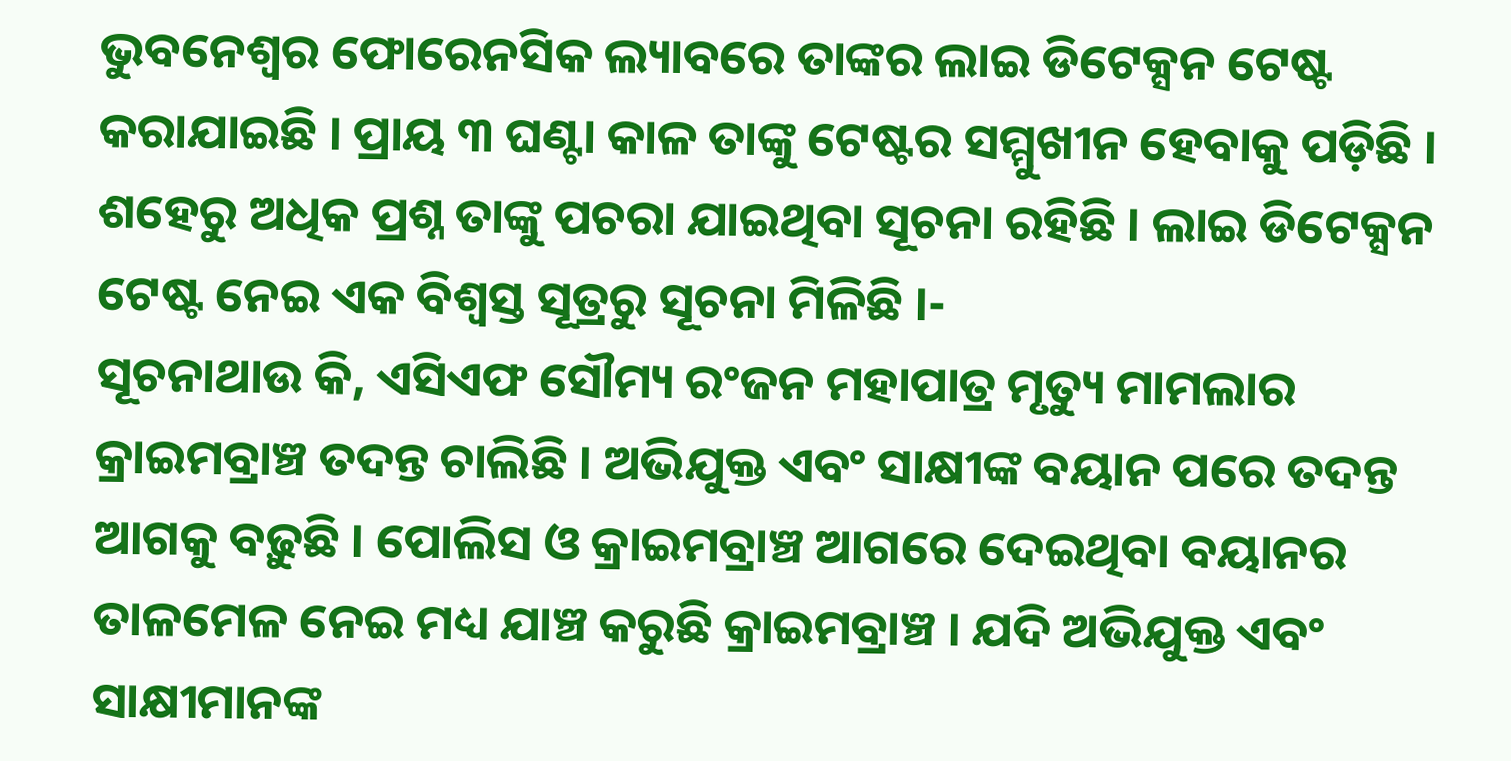ଭୁବନେଶ୍ୱର ଫୋରେନସିକ ଲ୍ୟାବରେ ତାଙ୍କର ଲାଇ ଡିଟେକ୍ସନ ଟେଷ୍ଟ କରାଯାଇଛି । ପ୍ରାୟ ୩ ଘଣ୍ଟା କାଳ ତାଙ୍କୁ ଟେଷ୍ଟର ସମ୍ମୁଖୀନ ହେବାକୁ ପଡ଼ିଛି । ଶହେରୁ ଅଧିକ ପ୍ରଶ୍ନ ତାଙ୍କୁ ପଚରା ଯାଇଥିବା ସୂଚନା ରହିଛି । ଲାଇ ଡିଟେକ୍ସନ ଟେଷ୍ଟ ନେଇ ଏକ ବିଶ୍ୱସ୍ତ ସୂତ୍ରରୁ ସୂଚନା ମିଳିଛି ।-
ସୂଚନାଥାଉ କି, ଏସିଏଫ ସୌମ୍ୟ ରଂଜନ ମହାପାତ୍ର ମୃତ୍ୟୁ ମାମଲାର କ୍ରାଇମବ୍ରାଞ୍ଚ ତଦନ୍ତ ଚାଲିଛି । ଅଭିଯୁକ୍ତ ଏବଂ ସାକ୍ଷୀଙ୍କ ବୟାନ ପରେ ତଦନ୍ତ ଆଗକୁ ବଢ଼ୁଛି । ପୋଲିସ ଓ କ୍ରାଇମବ୍ରାଞ୍ଚ ଆଗରେ ଦେଇଥିବା ବୟାନର ତାଳମେଳ ନେଇ ମଧ୍ୟ ଯାଞ୍ଚ କରୁଛି କ୍ରାଇମବ୍ରାଞ୍ଚ । ଯଦି ଅଭିଯୁକ୍ତ ଏବଂ ସାକ୍ଷୀମାନଙ୍କ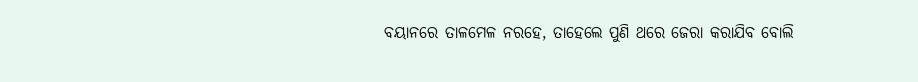ବୟାନରେ ତାଳମେଳ ନରହେ, ତାହେଲେ ପୁଣି ଥରେ ଜେରା କରାଯିବ ବୋଲି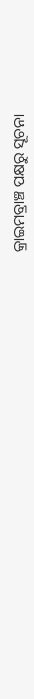କ୍ରାଇମବ୍ରାଞ୍ଚ ପକ୍ଷରୁ ସୂଚନା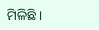ମିଳିଛି ।